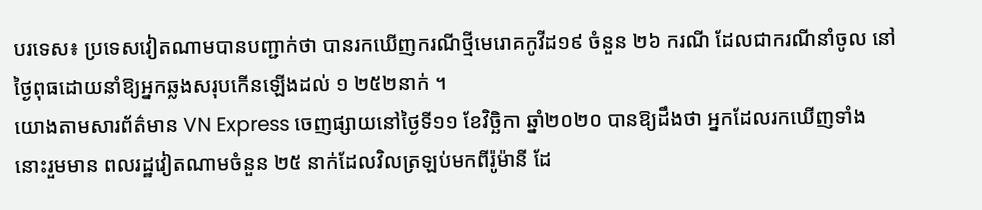បរទេស៖ ប្រទេសវៀតណាមបានបញ្ជាក់ថា បានរកឃើញករណីថ្មីមេរោគកូវីដ១៩ ចំនួន ២៦ ករណី ដែលជាករណីនាំចូល នៅថ្ងៃពុធដោយនាំឱ្យអ្នកឆ្លងសរុបកើនឡើងដល់ ១ ២៥២នាក់ ។
យោងតាមសារព័ត៌មាន VN Express ចេញផ្សាយនៅថ្ងៃទី១១ ខែវិច្ឆិកា ឆ្នាំ២០២០ បានឱ្យដឹងថា អ្នកដែលរកឃើញទាំងនោះរួមមាន ពលរដ្ឋវៀតណាមចំនួន ២៥ នាក់ដែលវិលត្រឡប់មកពីរ៉ូម៉ានី ដែ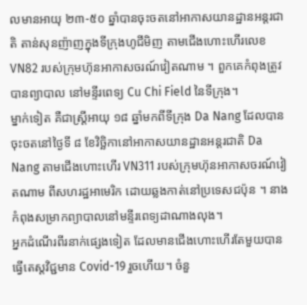លមានអាយុ ២៣-៥០ ឆ្នាំបានចុះចតនៅអាកាសយានដ្ឋានអន្តរជាតិ តាន់សុនញ៉ាញក្នុងទីក្រុងហូជីមិញ តាមជើងហោះហើរលេខ VN82 របស់ក្រុមហ៊ុនអាកាសចរណ៍វៀតណាម ។ ពួកគេកំពុងត្រូវបានព្យាបាល នៅមន្ទីរពេទ្យ Cu Chi Field នៃទីក្រុង។
ម្នាក់ទៀត គឺជាស្ត្រីអាយុ ១៨ ឆ្នាំមកពីទីក្រុង Da Nang ដែលបានចុះចតនៅថ្ងៃទី ៨ ខែវិច្ឆិកានៅអាកាសយានដ្ឋានអន្តរជាតិ Da Nang តាមជើងហោះហើរ VN311 របស់ក្រុមហ៊ុនអាកាសចរណ៍វៀតណាម ពីសហរដ្ឋអាមេរិក ដោយឆ្លងកាត់នៅប្រទេសជប៉ុន ។ នាងកំពុងសម្រាកព្យាបាលនៅមន្ទីរពេទ្យដាណាងលុង។
អ្នកដំណើរពីរនាក់ផ្សេងទៀត ដែលមានជើងហោះហើរតែមួយបានធ្វើតេស្តវិជ្ជមាន Covid-19 រួចហើយ។ ចំនួ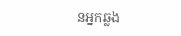នអ្នកឆ្លង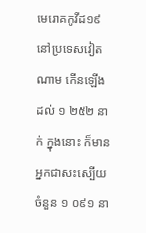មេរោគកូវីដ១៩ នៅប្រទេសវៀតណាម កើនឡើងដល់ ១ ២៥២ នាក់ ក្នុងនោះ ក៏មានអ្នកជាសះស្បើយចំនួន ១ ០៩១ នា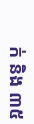ក់ និង ៣៥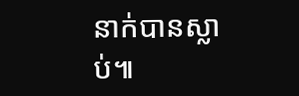នាក់បានស្លាប់៕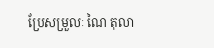ប្រែសម្រួលៈ ណៃ តុលា